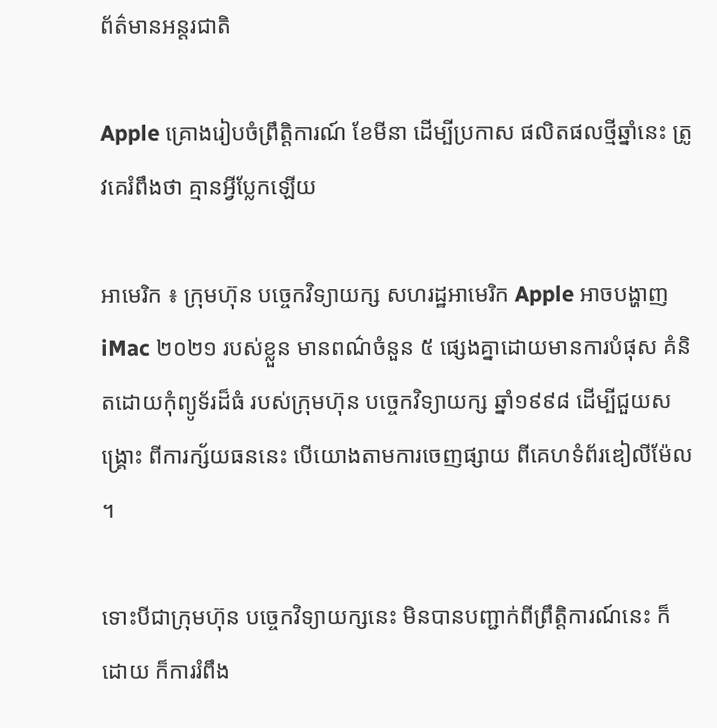ព័ត៌មានអន្តរជាតិ

Apple គ្រោងរៀបចំព្រឹត្តិការណ៍ ខែមីនា ដើម្បីប្រកាស ផលិតផលថ្មីឆ្នាំនេះ ត្រូវគេរំពឹងថា គ្មានអ្វីប្លែកឡើយ

អាមេរិក ៖ ក្រុមហ៊ុន បច្ចេកវិទ្យាយក្ស សហរដ្ឋអាមេរិក Apple អាចបង្ហាញ iMac ២០២១ របស់ខ្លួន មានពណ៌ចំនួន ៥ ផ្សេងគ្នាដោយមានការបំផុស គំនិតដោយកុំព្យូទ័រដ៏ធំ របស់ក្រុមហ៊ុន បច្ចេកវិទ្យាយក្ស ឆ្នាំ១៩៩៨ ដើម្បីជួយសង្គ្រោះ ពីការក្ស័យធននេះ បើយោងតាមការចេញផ្សាយ ពីគេហទំព័រឌៀលីម៉ែល ។

ទោះបីជាក្រុមហ៊ុន បច្ចេកវិទ្យាយក្សនេះ មិនបានបញ្ជាក់ពីព្រឹត្តិការណ៍នេះ ក៏ដោយ ក៏ការរំពឹង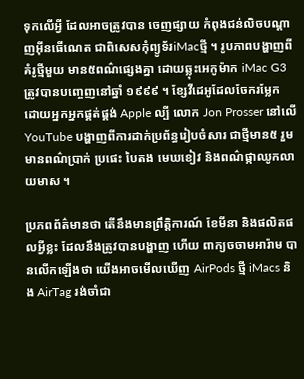ទុកលើអ្វី ដែលអាចត្រូវបាន ចេញផ្សាយ កំពុងជន់លិចបណ្តាញអ៊ីនធើណេត ជាពិសេសកុំព្យូទ័រiMacថ្មី ។ រូបភាពបង្ហាញពីគំរូថ្មីមួយ មាន៥ពណ៌ផ្សេងគ្នា ដោយឆ្លុះអេកូម៉ាក iMac G3 ត្រូវបានបញ្ចេញនៅឆ្នាំ ១៩៩៩ ។ ខ្សែវីដេអូដែលចែករម្លែក ដោយអ្នកអ្នកផ្គត់ផ្គង់ Apple ល្បី លោក Jon Prosser នៅលើ YouTube បង្ហាញពីការដាក់ប្រព័ន្ធរៀបចំសារ ជាថ្មីមាន៥ រួមមានពណ៌ប្រាក់ ប្រផេះ បៃតង មេឃខៀវ និងពណ៌ផ្កាឈូកលាយមាស ។

ប្រភពព័ត៌មានថា តើនឹងមានព្រឹត្តិការណ៍ ខែមីនា និងផលិតផលអ្វីខ្លះ ដែលនឹងត្រូវបានបង្ហាញ ហើយ ពាក្យចចាមអារ៉ាម បានលើកឡើងថា យើងអាចមើលឃើញ AirPods ថ្មី iMacs និង AirTag រង់ចាំជា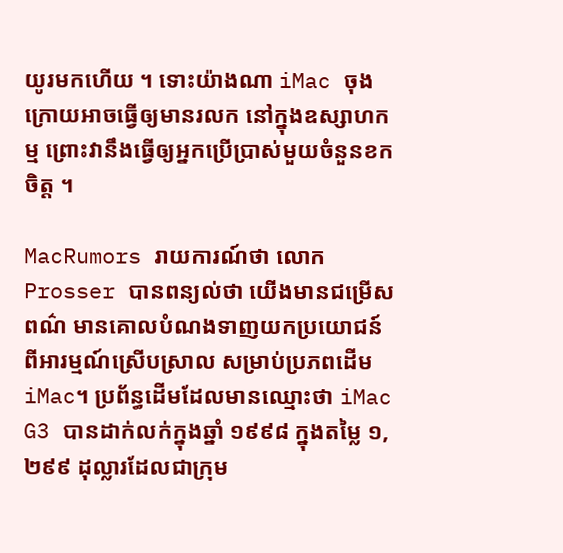យូរមកហើយ ។ ទោះយ៉ាងណា iMac ចុងក្រោយអាចធ្វើឲ្យមានរលក នៅក្នុងឧស្សាហកម្ម ព្រោះវានឹងធ្វើឲ្យអ្នកប្រើប្រាស់មួយចំនួនខកចិត្ត ។

MacRumors រាយការណ៍ថា លោក Prosser បានពន្យល់ថា យើងមានជម្រើសពណ៌ មានគោលបំណងទាញយកប្រយោជន៍ ពីអារម្មណ៍ស្រើបស្រាល សម្រាប់ប្រភពដើម iMac។ ប្រព័ន្ធដើមដែលមានឈ្មោះថា iMac G3 បានដាក់លក់ក្នុងឆ្នាំ ១៩៩៨ ក្នុងតម្លៃ ១,២៩៩ ដុល្លារដែលជាក្រុម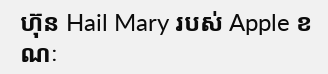ហ៊ុន Hail Mary របស់ Apple ខណៈ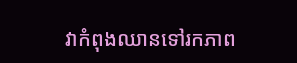វាកំពុងឈានទៅរកភាព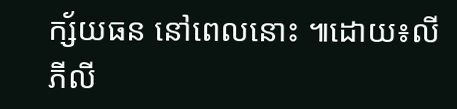ក្ស័យធន នៅពេលនោះ ៕ដោយ៖លី ភីលី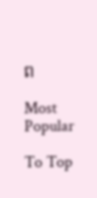ព

Most Popular

To Top